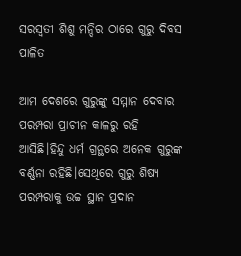ସରସ୍ଵତୀ ଶିଶୁ ମନ୍ଦିର ଠାରେ ଗୁରୁ ଦିବସ ପାଳିତ

ଆମ ଦେଶରେ ଗୁରୁଙ୍କୁ ସମ୍ମାନ ଦେବାର ପରମ୍ପରା ପ୍ରାଚୀନ କାଳରୁ ରହି ଆସିଛି।ହିନ୍ଦୁ ଧର୍ମ ଗ୍ରନ୍ଥରେ ଅନେକ ଗୁରୁଙ୍କ ବର୍ଣ୍ଣନା ରହିଛି।ସେଥିରେ ଗୁରୁ ଶିଷ୍ୟ ପରମ୍ପରାକୁ ଉଚ୍ଚ ସ୍ଥାନ ପ୍ରଦାନ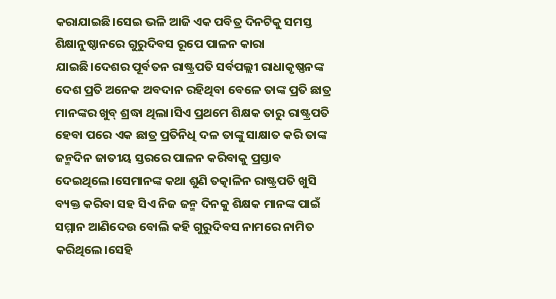କରାଯାଇଛି।ସେଇ ଭଳି ଆଜି ଏକ ପବିତ୍ର ଦିନଟିକୁ ସମସ୍ତ ଶିକ୍ଷାନୁଷ୍ଠାନରେ ଗୁରୁଦିବସ ରୂପେ ପାଳନ କାରା ଯାଇଛି।ଦେଶର ପୂର୍ବତନ ରାଷ୍ଟ୍ରପତି ସର୍ବପଲ୍ଲୀ ରାଧାକୃଷ୍ଣନଙ୍କ ଦେଶ ପ୍ରତି ଅନେକ ଅବଦାନ ରହିଥିବା ବେଳେ ତାଙ୍କ ପ୍ରତି ଛାତ୍ର ମାନଙ୍କର ଖୁବ୍ ଶ୍ରଦ୍ଧା ଥିଲା।ସିଏ ପ୍ରଥମେ ଶିକ୍ଷକ ତାରୁ ରାଷ୍ଟ୍ରପତି ହେବା ପରେ ଏକ ଛାତ୍ର ପ୍ରତିନିଧି ଦଳ ତାଙ୍କୁ ସାକ୍ଷାତ କରି ତାଙ୍କ ଜନ୍ମଦିନ ଜାତୀୟ ସ୍ତରରେ ପାଳନ କରିବାକୁ ପ୍ରସ୍ତାବ ଦେଇଥିଲେ।ସେମାନଙ୍କ କଥା ଶୁଣି ତତ୍କାଳିନ ରାଷ୍ଟ୍ରପତି ଖୁସି ବ୍ୟକ୍ତ କରିବା ସହ ସିଏ ନିଜ ଜନ୍ମ ଦିନକୁ ଶିକ୍ଷକ ମାନଙ୍କ ପାଇଁ ସମ୍ମାନ ଆଣିଦେଉ ବୋଲି କହି ଗୁରୁଦିବସ ନାମରେ ନାମିତ କରିଥିଲେ।ସେହି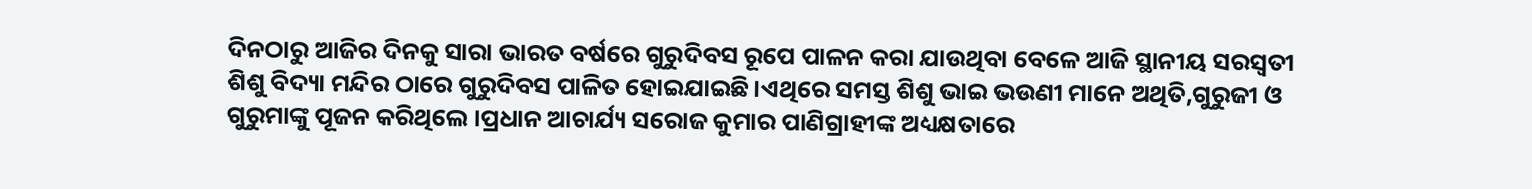ଦିନଠାରୁ ଆଜିର ଦିନକୁ ସାରା ଭାରତ ବର୍ଷରେ ଗୁରୁଦିବସ ରୂପେ ପାଳନ କରା ଯାଉଥିବା ବେଳେ ଆଜି ସ୍ଥାନୀୟ ସରସ୍ୱତୀ ଶିଶୁ ବିଦ୍ୟା ମନ୍ଦିର ଠାରେ ଗୁରୁଦିବସ ପାଳିତ ହୋଇଯାଇଛି।ଏଥିରେ ସମସ୍ତ ଶିଶୁ ଭାଇ ଭଉଣୀ ମାନେ ଅଥିତି,ଗୁରୁଜୀ ଓ ଗୁରୁମାଙ୍କୁ ପୂଜନ କରିଥିଲେ ।ପ୍ରଧାନ ଆଚାର୍ଯ୍ୟ ସରୋଜ କୁମାର ପାଣିଗ୍ରାହୀଙ୍କ ଅଧ୍ୟକ୍ଷତାରେ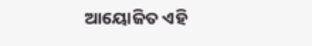ଆୟୋଜିତ ଏହି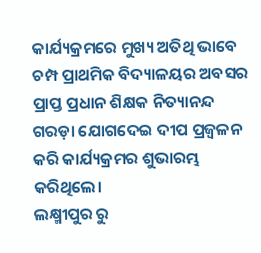କାର୍ଯ୍ୟକ୍ରମରେ ମୁଖ୍ୟ ଅତିଥି ଭାବେ ଚମ୍ପ ପ୍ରାଥମିକ ବିଦ୍ୟାଳୟର ଅବସର ପ୍ରାପ୍ତ ପ୍ରଧାନ ଶିକ୍ଷକ ନିତ୍ୟାନନ୍ଦ ଗରଡ଼ା ଯୋଗଦେଇ ଦୀପ ପ୍ରଜ୍ବଳନ କରି କାର୍ଯ୍ୟକ୍ରମର ଶୁଭାରମ୍ଭ କରିଥିଲେ।
ଲକ୍ଷ୍ମୀପୁର ରୁ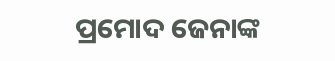ପ୍ରମୋଦ ଜେନାଙ୍କ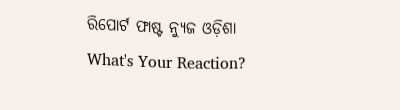ରିପୋର୍ଟ ଫାଷ୍ଟ ନ୍ୟୁଜ ଓଡ଼ିଶା
What's Your Reaction?